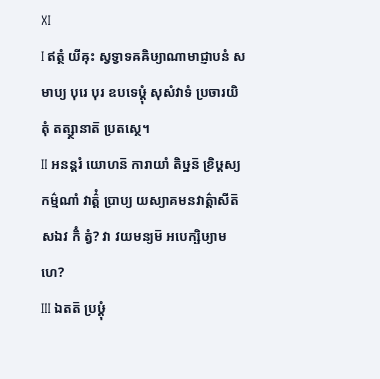Ⅺ
Ⅰ ឥត្ថំ យីឝុះ ស្វទ្វាទឝឝិឞ្យាណាមាជ្ញាបនំ សមាប្យ បុរេ បុរ ឧបទេឞ្ដុំ សុសំវាទំ ប្រចារយិតុំ តត្ស្ថានាត៑ ប្រតស្ថេ។
Ⅱ អនន្តរំ យោហន៑ ការាយាំ តិឞ្ឋន៑ ខ្រិឞ្ដស្យ កម៌្មណាំ វាត៌្តំ ប្រាប្យ យស្យាគមនវាត៌្តាសីត៑ សឯវ កិំ ត្វំ? វា វយមន្យម៑ អបេក្ឞិឞ្យាមហេ?
Ⅲ ឯតត៑ ប្រឞ្ដុំ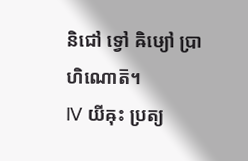និជៅ ទ្វៅ ឝិឞ្យៅ ប្រាហិណោត៑។
Ⅳ យីឝុះ ប្រត្យ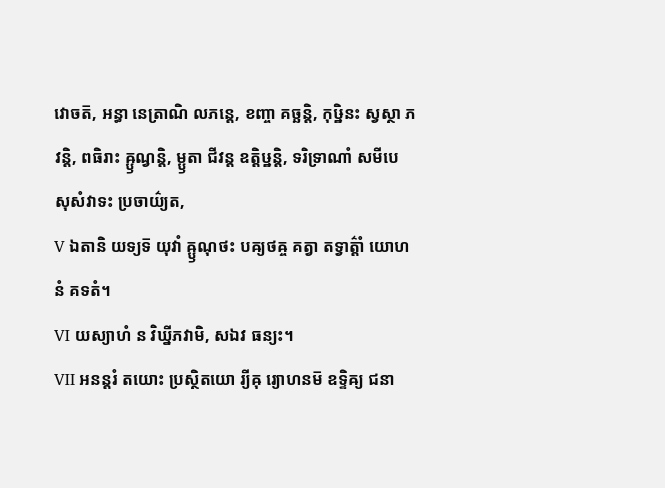វោចត៑, អន្ធា នេត្រាណិ លភន្តេ, ខញ្ចា គច្ឆន្តិ, កុឞ្ឋិនះ ស្វស្ថា ភវន្តិ, ពធិរាះ ឝ្ឫណ្វន្តិ, ម្ឫតា ជីវន្ត ឧត្តិឞ្ឋន្តិ, ទរិទ្រាណាំ សមីបេ សុសំវាទះ ប្រចាយ៌្យត,
Ⅴ ឯតានិ យទ្យទ៑ យុវាំ ឝ្ឫណុថះ បឝ្យថឝ្ច គត្វា តទ្វាត៌្តាំ យោហនំ គទតំ។
Ⅵ យស្យាហំ ន វិឃ្នីភវាមិ, សឯវ ធន្យះ។
Ⅶ អនន្តរំ តយោះ ប្រស្ថិតយោ រ្យីឝុ រ្យោហនម៑ ឧទ្ទិឝ្យ ជនា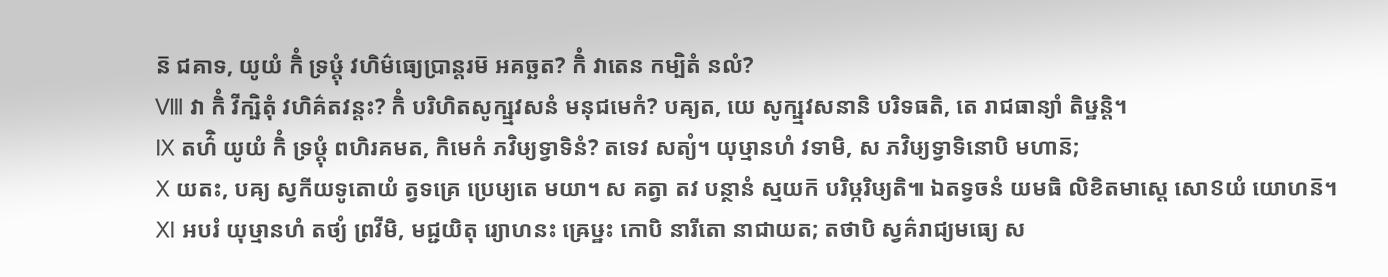ន៑ ជគាទ, យូយំ កិំ ទ្រឞ្ដុំ វហិម៌ធ្យេប្រាន្តរម៑ អគច្ឆត? កិំ វាតេន កម្បិតំ នលំ?
Ⅷ វា កិំ វីក្ឞិតុំ វហិគ៌តវន្តះ? កិំ បរិហិតសូក្ឞ្មវសនំ មនុជមេកំ? បឝ្យត, យេ សូក្ឞ្មវសនានិ បរិទធតិ, តេ រាជធាន្យាំ តិឞ្ឋន្តិ។
Ⅸ តហ៌ិ យូយំ កិំ ទ្រឞ្ដុំ ពហិរគមត, កិមេកំ ភវិឞ្យទ្វាទិនំ? តទេវ សត្យំ។ យុឞ្មានហំ វទាមិ, ស ភវិឞ្យទ្វាទិនោបិ មហាន៑;
Ⅹ យតះ, បឝ្យ ស្វកីយទូតោយំ ត្វទគ្រេ ប្រេឞ្យតេ មយា។ ស គត្វា តវ បន្ថានំ ស្មយក៑ បរិឞ្ករិឞ្យតិ៕ ឯតទ្វចនំ យមធិ លិខិតមាស្តេ សោៜយំ យោហន៑។
Ⅺ អបរំ យុឞ្មានហំ តថ្យំ ព្រវីមិ, មជ្ជយិតុ រ្យោហនះ ឝ្រេឞ្ឋះ កោបិ នារីតោ នាជាយត; តថាបិ ស្វគ៌រាជ្យមធ្យេ ស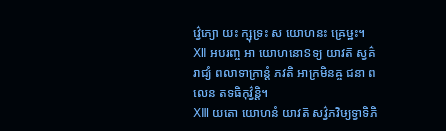វ៌្វេភ្យោ យះ ក្ឞុទ្រះ ស យោហនះ ឝ្រេឞ្ឋះ។
Ⅻ អបរញ្ច អា យោហនោៜទ្យ យាវត៑ ស្វគ៌រាជ្យំ ពលាទាក្រាន្តំ ភវតិ អាក្រមិនឝ្ច ជនា ពលេន តទធិកុវ៌្វន្តិ។
ⅩⅢ យតោ យោហនំ យាវត៑ សវ៌្វភវិឞ្យទ្វាទិភិ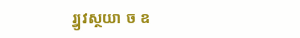រ្វ្យវស្ថយា ច ឧ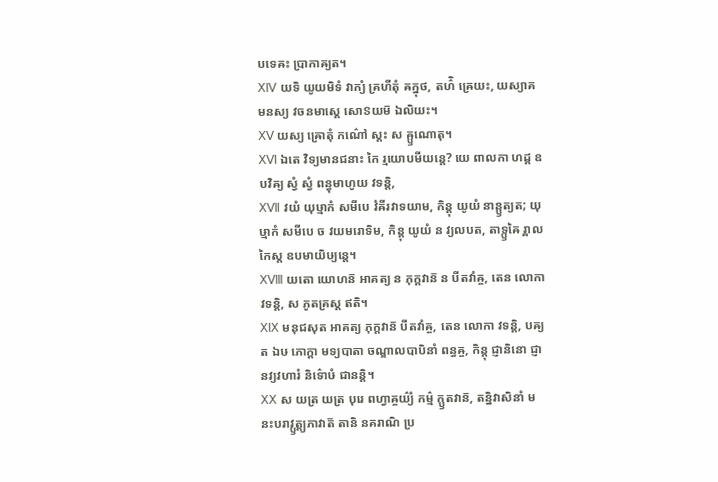បទេឝះ ប្រាកាឝ្យត។
ⅩⅣ យទិ យូយមិទំ វាក្យំ គ្រហីតុំ ឝក្នុថ, តហ៌ិ ឝ្រេយះ, យស្យាគមនស្យ វចនមាស្តេ សោៜយម៑ ឯលិយះ។
ⅩⅤ យស្យ ឝ្រោតុំ កណ៌ៅ ស្តះ ស ឝ្ឫណោតុ។
ⅩⅥ ឯតេ វិទ្យមានជនាះ កៃ រ្មយោបមីយន្តេ? យេ ពាលកា ហដ្ដ ឧបវិឝ្យ ស្វំ ស្វំ ពន្ធុមាហូយ វទន្តិ,
ⅩⅦ វយំ យុឞ្មាកំ សមីបេ វំឝីរវាទយាម, កិន្តុ យូយំ នាន្ឫត្យត; យុឞ្មាកំ សមីបេ ច វយមរោទិម, កិន្តុ យូយំ ន វ្យលបត, តាទ្ឫឝៃ រ្ពាលកៃស្ត ឧបមាយិឞ្យន្តេ។
ⅩⅧ យតោ យោហន៑ អាគត្យ ន ភុក្តវាន៑ ន បីតវាំឝ្ច, តេន លោកា វទន្តិ, ស ភូតគ្រស្ត ឥតិ។
ⅩⅨ មនុជសុត អាគត្យ ភុក្តវាន៑ បីតវាំឝ្ច, តេន លោកា វទន្តិ, បឝ្យត ឯឞ ភោក្តា មទ្យបាតា ចណ្ឌាលបាបិនាំ ពន្ធឝ្ច, កិន្តុ ជ្ញានិនោ ជ្ញានវ្យវហារំ និទ៌ោឞំ ជានន្តិ។
ⅩⅩ ស យត្រ យត្រ បុរេ ពហ្វាឝ្ចយ៌្យំ កម៌្ម ក្ឫតវាន៑, តន្និវាសិនាំ មនះបរាវ្ឫត្ត្យភាវាត៑ តានិ នគរាណិ ប្រ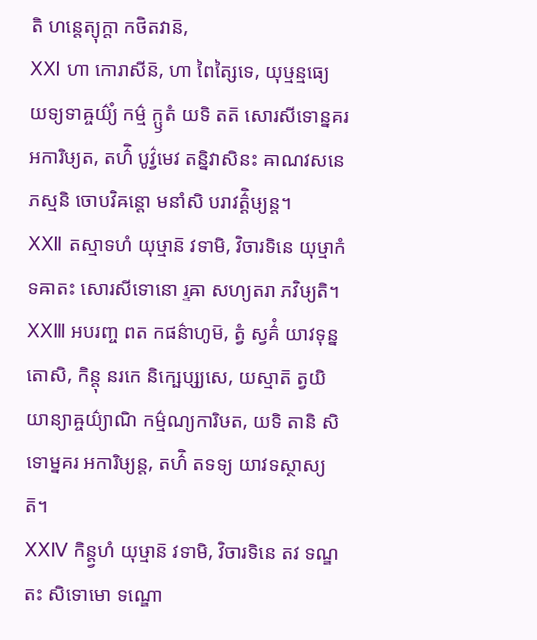តិ ហន្តេត្យុក្តា កថិតវាន៑,
ⅩⅪ ហា កោរាសីន៑, ហា ពៃត្សៃទេ, យុឞ្មន្មធ្យេ យទ្យទាឝ្ចយ៌្យំ កម៌្ម ក្ឫតំ យទិ តត៑ សោរសីទោន្នគរ អការិឞ្យត, តហ៌ិ បូវ៌្វមេវ តន្និវាសិនះ ឝាណវសនេ ភស្មនិ ចោបវិឝន្តោ មនាំសិ បរាវត៌្តិឞ្យន្ត។
ⅩⅫ តស្មាទហំ យុឞ្មាន៑ វទាមិ, វិចារទិនេ យុឞ្មាកំ ទឝាតះ សោរសីទោនោ រ្ទឝា សហ្យតរា ភវិឞ្យតិ។
ⅩⅩⅢ អបរញ្ច ពត កផន៌ាហូម៑, ត្វំ ស្វគ៌ំ យាវទុន្នតោសិ, កិន្តុ នរកេ និក្ឞេប្ស្យសេ, យស្មាត៑ ត្វយិ យាន្យាឝ្ចយ៌្យាណិ កម៌្មណ្យការិឞត, យទិ តានិ សិទោម្នគរ អការិឞ្យន្ត, តហ៌ិ តទទ្យ យាវទស្ថាស្យត៑។
ⅩⅩⅣ កិន្ត្វហំ យុឞ្មាន៑ វទាមិ, វិចារទិនេ តវ ទណ្ឌតះ សិទោមោ ទណ្ឌោ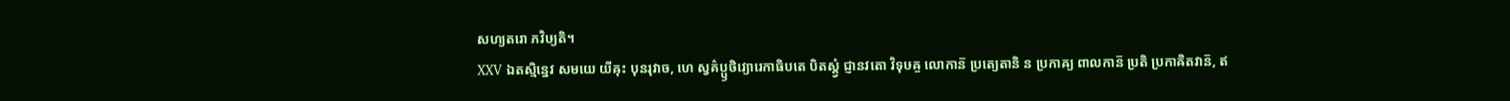សហ្យតរោ ភវិឞ្យតិ។
ⅩⅩⅤ ឯតស្មិន្នេវ សមយេ យីឝុះ បុនរុវាច, ហេ ស្វគ៌ប្ឫថិវ្យោរេកាធិបតេ បិតស្ត្វំ ជ្ញានវតោ វិទុឞឝ្ច លោកាន៑ ប្រត្យេតានិ ន ប្រកាឝ្យ ពាលកាន៑ ប្រតិ ប្រកាឝិតវាន៑, ឥ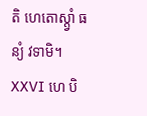តិ ហេតោស្ត្វាំ ធន្យំ វទាមិ។
ⅩⅩⅥ ហេ បិ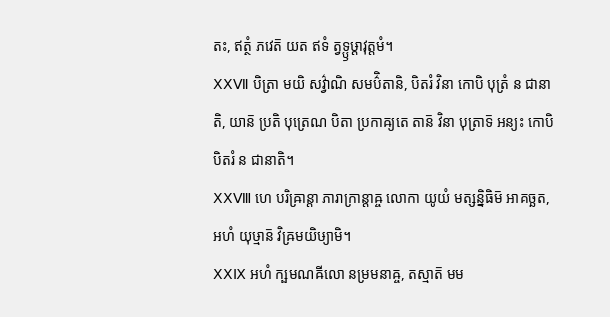តះ, ឥត្ថំ ភវេត៑ យត ឥទំ ត្វទ្ឫឞ្ដាវុត្តមំ។
ⅩⅩⅦ បិត្រា មយិ សវ៌្វាណិ សមប៌ិតានិ, បិតរំ វិនា កោបិ បុត្រំ ន ជានាតិ, យាន៑ ប្រតិ បុត្រេណ បិតា ប្រកាឝ្យតេ តាន៑ វិនា បុត្រាទ៑ អន្យះ កោបិ បិតរំ ន ជានាតិ។
ⅩⅩⅧ ហេ បរិឝ្រាន្តា ភារាក្រាន្តាឝ្ច លោកា យូយំ មត្សន្និធិម៑ អាគច្ឆត, អហំ យុឞ្មាន៑ វិឝ្រមយិឞ្យាមិ។
ⅩⅩⅨ អហំ ក្ឞមណឝីលោ នម្រមនាឝ្ច, តស្មាត៑ មម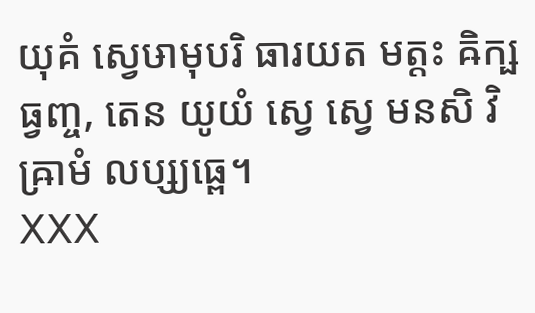យុគំ ស្វេឞាមុបរិ ធារយត មត្តះ ឝិក្ឞធ្វញ្ច, តេន យូយំ ស្វេ ស្វេ មនសិ វិឝ្រាមំ លប្ស្យធ្ពេ។
ⅩⅩⅩ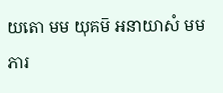យតោ មម យុគម៑ អនាយាសំ មម ភារ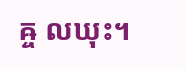ឝ្ច លឃុះ។